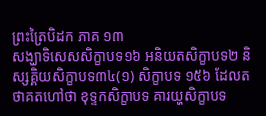ព្រះត្រៃបិដក ភាគ ១៣
សង្ឃាទិសេសសិក្ខាបទ១៦ អនិយតសិក្ខាបទ២ និស្សគ្គិយសិក្ខាបទ៣៤(១) សិក្ខាបទ ១៥៦ ដែលតថាគតហៅថា ខុទ្ទកសិក្ខាបទ គារយ្ហសិក្ខាបទ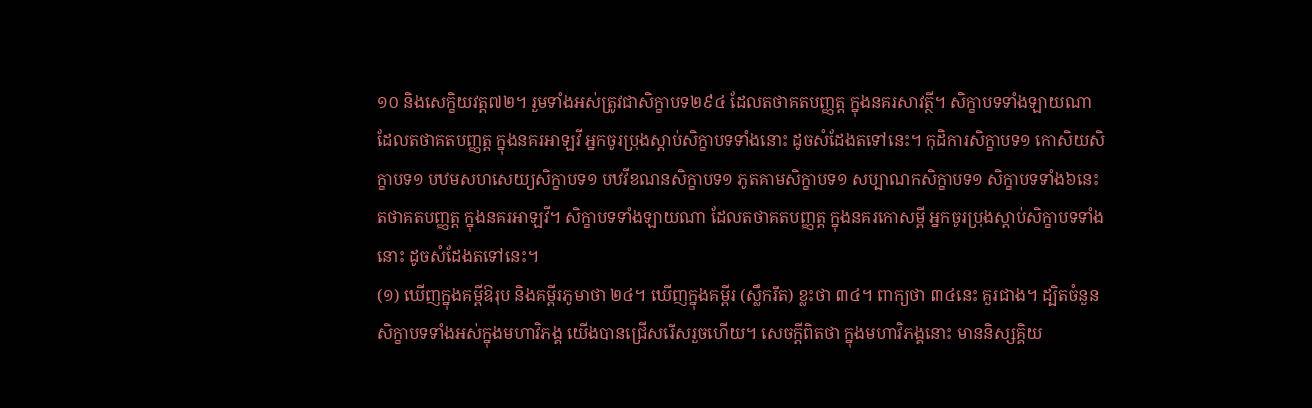១០ និងសេក្ខិយវត្ត៧២។ រួមទាំងអស់ត្រូវជាសិក្ខាបទ២៩៤ ដែលតថាគតបញ្ញត្ត ក្នុងនគរសាវត្ថី។ សិក្ខាបទទាំងឡាយណា ដែលតថាគតបញ្ញត្ត ក្នុងនគរអាឡវី អ្នកចូរប្រុងស្តាប់សិក្ខាបទទាំងនោះ ដូចសំដែងតទៅនេះ។ កុដិការសិក្ខាបទ១ កោសិយសិក្ខាបទ១ បឋមសហសេយ្យសិក្ខាបទ១ បឋវីខណនសិក្ខាបទ១ ភូតគាមសិក្ខាបទ១ សប្បាណកសិក្ខាបទ១ សិក្ខាបទទាំង៦នេះ តថាគតបញ្ញត្ត ក្នុងនគរអាឡវី។ សិក្ខាបទទាំងឡាយណា ដែលតថាគតបញ្ញត្ត ក្នុងនគរកោសម្ពី អ្នកចូរប្រុងស្តាប់សិក្ខាបទទាំងនោះ ដូចសំដែងតទៅនេះ។
(១) ឃើញក្នុងគម្ពីឱរុប និងគម្ពីរភូមាថា ២៤។ ឃើញក្នុងគម្ពីរ (ស្លឹករឹត) ខ្លះថា ៣៤។ ពាក្យថា ៣៤នេះ គួរជាង។ ដ្បិតចំនួនសិក្ខាបទទាំងអស់ក្នុងមហាវិភង្គ យើងបានជ្រើសរើសរួចហើយ។ សេចក្តីពិតថា ក្នុងមហាវិភង្គនោះ មាននិស្សគ្គិយ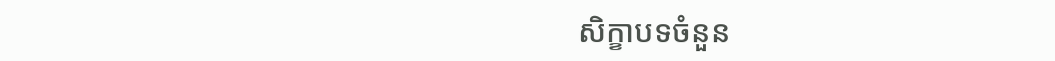សិក្ខាបទចំនួន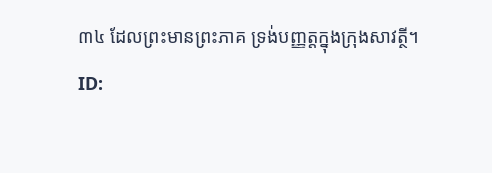៣៤ ដែលព្រះមានព្រះភាគ ទ្រង់បញ្ញត្តក្នុងក្រុងសាវត្ថី។
ID: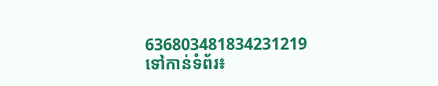636803481834231219
ទៅកាន់ទំព័រ៖